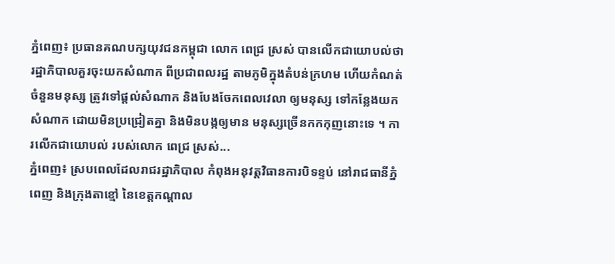ភ្នំពេញ៖ ប្រធានគណបក្សយុវជនកម្ពុជា លោក ពេជ្រ ស្រស់ បានលើកជាយោបល់ថា រដ្ឋាភិបាលគួរចុះយកសំណាក ពីប្រជាពលរដ្ឋ តាមភូមិក្នុងតំបន់ក្រហម ហើយកំណត់ចំនួនមនុស្ស ត្រូវទៅផ្តល់សំណាក និងបែងចែកពេលវេលា ឲ្យមនុស្ស ទៅកន្លែងយកសំណាក ដោយមិនប្រជ្រៀតគ្នា និងមិនបង្កឲ្យមាន មនុស្សច្រើនកកកុញនោះទេ ។ ការលើកជាយោបល់ របស់លោក ពេជ្រ ស្រស់...
ភ្នំពេញ៖ ស្របពេលដែលរាជរដ្ឋាភិបាល កំពុងអនុវត្តវិធានការបិទខ្ទប់ នៅរាជធានីភ្នំពេញ និងក្រុងតាខ្មៅ នៃខេត្តកណ្ដាល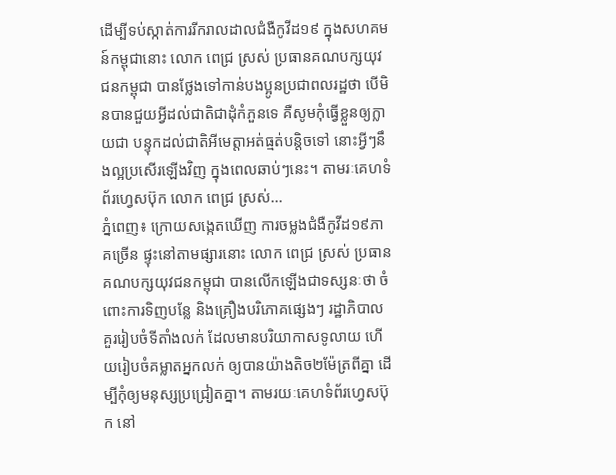ដើម្បីទប់ស្កាត់ការរីករាលដាលជំងឺកូវីដ១៩ ក្នុងសហគមន៍កម្ពុជានោះ លោក ពេជ្រ ស្រស់ ប្រធានគណបក្សយុវជនកម្ពុជា បានថ្លែងទៅកាន់បងប្អូនប្រជាពលរដ្ឋថា បើមិនបានជួយអ្វីដល់ជាតិជាដុំកំភួនទេ គឺសូមកុំធ្វើខ្លួនឲ្យក្លាយជា បន្ទុកដល់ជាតិអីមេត្តាអត់ធ្មត់បន្តិចទៅ នោះអ្វីៗនឹងល្អប្រសើរឡើងវិញ ក្នុងពេលឆាប់ៗនេះ។ តាមរៈគេហទំព័រហ្វេសប៊ុក លោក ពេជ្រ ស្រស់...
ភ្នំពេញ៖ ក្រោយសង្កេតឃើញ ការចម្លងជំងឺកូវីដ១៩ភាគច្រើន ផ្ទុះនៅតាមផ្សារនោះ លោក ពេជ្រ ស្រស់ ប្រធានគណបក្សយុវជនកម្ពុជា បានលើកឡើងជាទស្សនៈថា ចំពោះការទិញបន្លែ និងគ្រឿងបរិភោគផ្សេងៗ រដ្ឋាភិបាល គួររៀបចំទីតាំងលក់ ដែលមានបរិយាកាសទូលាយ ហើយរៀបចំគម្លាតអ្នកលក់ ឲ្យបានយ៉ាងតិច២ម៉ែត្រពីគ្នា ដើម្បីកុំឲ្យមនុស្សប្រជ្រៀតគ្នា។ តាមរយៈគេហទំព័រហ្វេសប៊ុក នៅ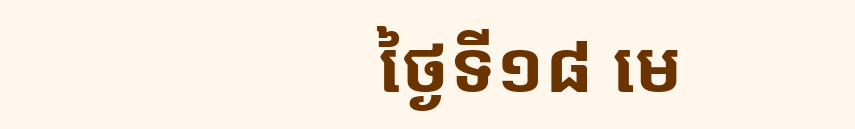ថ្ងៃទី១៨ មេ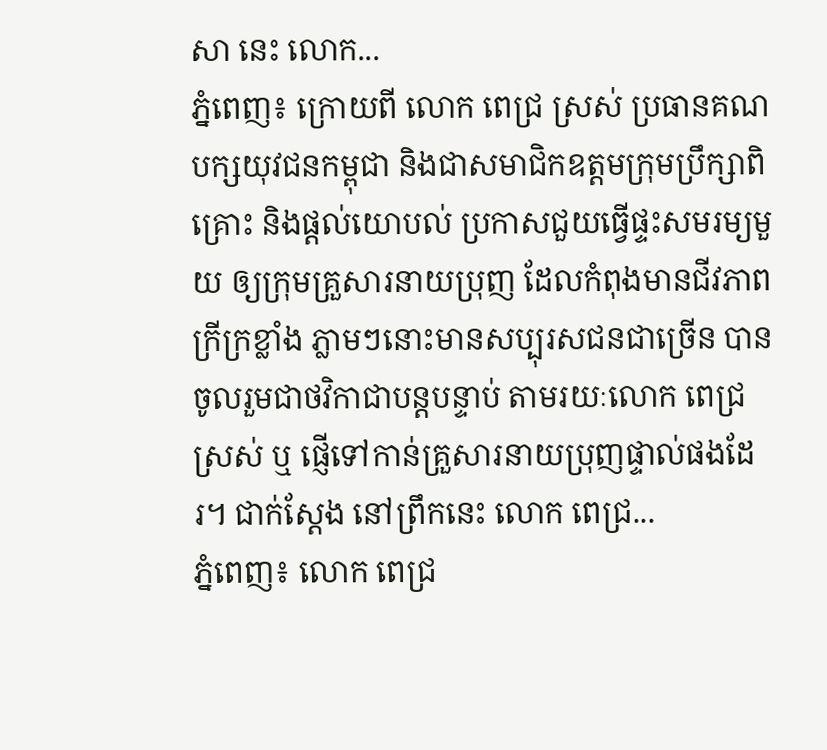សា នេះ លោក...
ភ្នំពេញ៖ ក្រោយពី លោក ពេជ្រ ស្រស់ ប្រធានគណបក្សយុវជនកម្ពុជា និងជាសមាជិកឧត្តមក្រុមប្រឹក្សាពិគ្រោះ និងផ្ដល់យោបល់ ប្រកាសជួយធ្វើផ្ទះសមរម្យមួយ ឲ្យក្រុមគ្រួសារនាយប្រុញ ដែលកំពុងមានជីវភាពក្រីក្រខ្លាំង ភ្លាមៗនោះមានសប្បុរសជនជាច្រើន បានចូលរួមជាថវិកាជាបន្តបន្ទាប់ តាមរយៈលោក ពេជ្រ ស្រស់ ឬ ផ្ញើទៅកាន់គ្រួសារនាយប្រុញផ្ទាល់ផងដែរ។ ជាក់ស្ដែង នៅព្រឹកនេះ លោក ពេជ្រ...
ភ្នំពេញ៖ លោក ពេជ្រ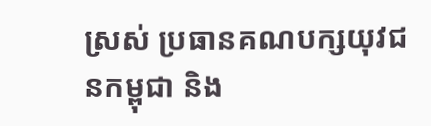ស្រស់ ប្រធានគណបក្សយុវជនកម្ពុជា និង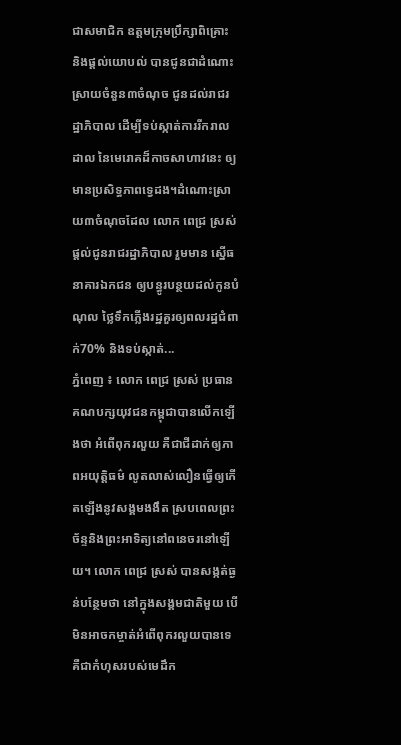ជាសមាជិក ឧត្តមក្រុមប្រឹក្សាពិគ្រោះ និងផ្ដល់យោបល់ បានជូនជាដំណោះស្រាយចំនួន៣ចំណុច ជូនដល់រាជរដ្ឋាភិបាល ដើម្បីទប់ស្កាត់ការរីករាលដាល នៃមេរោគដ៏កាចសាហាវនេះ ឲ្យមានប្រសិទ្ធភាពទ្វេដង។ដំណោះស្រាយ៣ចំណុចដែល លោក ពេជ្រ ស្រស់ ផ្ដល់ជូនរាជរដ្ឋាភិបាល រួមមាន ស្នើធនាគារឯកជន ឲ្យបន្ធូរបន្ថយដល់កូនបំណុល ថ្លៃទឹកភ្លើងរដ្ឋគួរឲ្យពលរដ្ឋជំពាក់70% និងទប់ស្កាត់...
ភ្នំពេញ ៖ លោក ពេជ្រ ស្រស់ ប្រធានគណបក្សយុវជនកម្ពុជាបានលើកឡើងថា អំពើពុករលួយ គឺជាជីដាក់ឲ្យភាពអយុត្តិធម៌ លូតលាស់លឿនធ្វើឲ្យកើតឡើងនូវសង្គមងងឹត ស្របពេលព្រះច័ន្ទនិងព្រះអាទិត្យនៅពនេចរនៅឡើយ។ លោក ពេជ្រ ស្រស់ បានសង្កត់ធ្ងន់បន្ថែមថា នៅក្នុងសង្គមជាតិមួយ បើមិនអាចកម្ចាត់អំពើពុករលួយបានទេ គឺជាកំហុសរបស់មេដឹក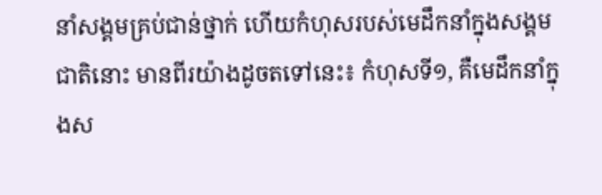នាំសង្គមគ្រប់ជាន់ថ្នាក់ ហើយកំហុសរបស់មេដឹកនាំក្នុងសង្គមជាតិនោះ មានពីរយ៉ាងដូចតទៅនេះ៖ កំហុសទី១, គឺមេដឹកនាំក្នុងស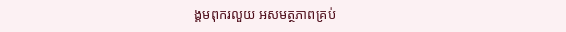ង្គមពុករលួយ អសមត្ថភាពគ្រប់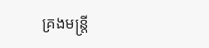គ្រងមន្រ្តី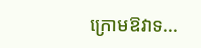ក្រោមឱវាទ...